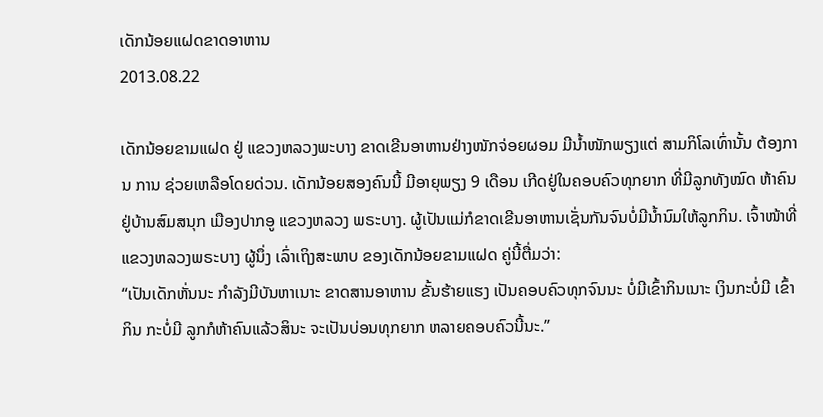ເດັກນ້ອຍແຝດຂາດອາຫານ
2013.08.22

ເດັກນ້ອຍຂາມແຝດ ຢູ່ ແຂວງຫລວງພະບາງ ຂາດເຂີນອາຫານຢ່າງໜັກຈ່ອຍຜອມ ມີນໍ້າໜັກພຽງແຕ່ ສາມກິໂລເທົ່ານັ້ນ ຕ້ອງການ ການ ຊ່ວຍເຫລືອໂດຍດ່ວນ. ເດັກນ້ອຍສອງຄົນນີ້ ມີອາຍຸພຽງ 9 ເດືອນ ເກີດຢູ່ໃນຄອບຄົວທຸກຍາກ ທີ່ມີລູກທັງໝົດ ຫ້າຄົນ ຢູ່ບ້ານສົມສນຸກ ເມືອງປາກອູ ແຂວງຫລວງ ພຣະບາງ. ຜູ້ເປັນແມ່ກໍຂາດເຂີນອາຫານເຊັ່ນກັນຈົນບໍ່ມີນໍ້ານົມໃຫ້ລູກກິນ. ເຈົ້າໜ້າທີ່ ແຂວງຫລວງພຣະບາງ ຜູ້ນຶ່ງ ເລົ່າເຖິງສະພາບ ຂອງເດັກນ້ອຍຂາມແຝດ ຄູ່ນີ້ຕື່ມວ່າ:
“ເປັນເດັກຫັ່ນນະ ກຳລັງມີບັນຫາເນາະ ຂາດສານອາຫານ ຂັ້ນຮ້າຍແຮງ ເປັນຄອບຄົວທຸກຈົນນະ ບໍ່ມີເຂົ້າກິນເນາະ ເງິນກະບໍ່ມີ ເຂົ້າກິນ ກະບໍ່ມີ ລູກກໍຫ້າຄົນແລ້ວສິນະ ຈະເປັນບ່ອນທຸກຍາກ ຫລາຍຄອບຄົວນີ້ນະ.”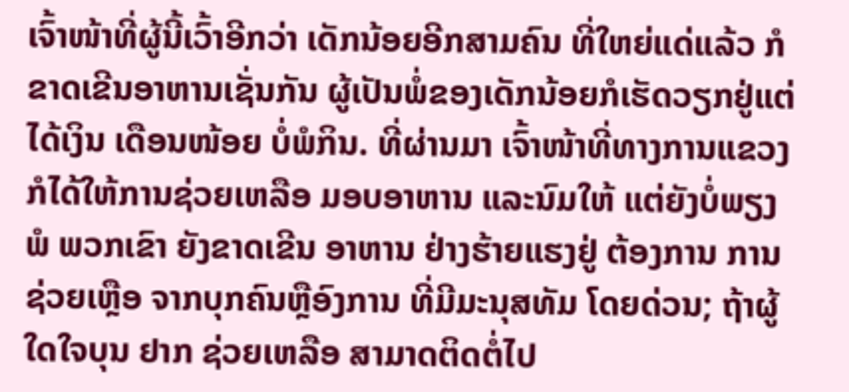ເຈົ້າໜ້າທີ່ຜູ້ນີ້ເວົ້າອີກວ່າ ເດັກນ້ອຍອີກສາມຄົນ ທີ່ໃຫຍ່ແດ່ແລ້ວ ກໍຂາດເຂີນອາຫານເຊັ່ນກັນ ຜູ້ເປັນພໍ່ຂອງເດັກນ້ອຍກໍເຮັດວຽກຢູ່ແຕ່ໄດ້ເງິນ ເດືອນໜ້ອຍ ບໍ່ພໍກິນ. ທີ່ຜ່ານມາ ເຈົ້າໜ້າທີ່ທາງການແຂວງ ກໍໄດ້ໃຫ້ການຊ່ວຍເຫລືອ ມອບອາຫານ ແລະນົມໃຫ້ ແຕ່ຍັງບໍ່ພຽງພໍ ພວກເຂົາ ຍັງຂາດເຂີນ ອາຫານ ຢ່າງຮ້າຍແຮງຢູ່ ຕ້ອງການ ການຊ່ວຍເຫຼືອ ຈາກບຸກຄົນຫຼືອົງການ ທີ່ມີມະນຸສທັມ ໂດຍດ່ວນ; ຖ້າຜູ້ໃດໃຈບຸນ ຢາກ ຊ່ວຍເຫລືອ ສາມາດຕິດຕໍ່ໄປ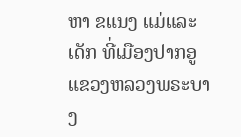ຫາ ຂແນງ ແມ່ແລະເດັກ ທີ່ເມືອງປາກອູ ແຂວງຫລວງພຣະບາງ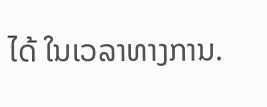ໄດ້ ໃນເວລາທາງການ.